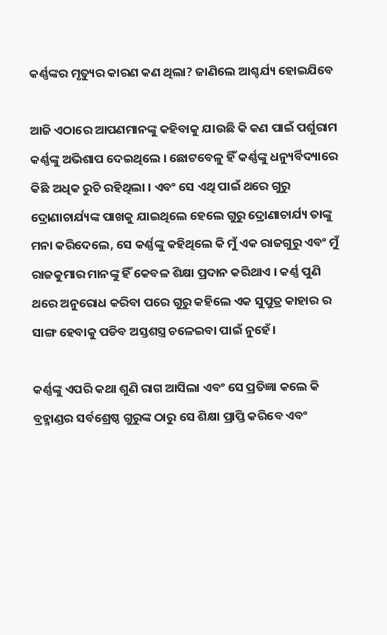କର୍ଣ୍ଣଙ୍କର ମୃତ୍ୟୁର କାରଣ କଣ ଥିଲା? ଜାଣିଲେ ଆଶ୍ଚର୍ଯ୍ୟ ହୋଇଯିବେ

ଆଜି ଏଠାରେ ଆପଣମାନଙ୍କୁ କହିବାକୁ ଯାଉଛି କି କଣ ପାଇଁ ପର୍ଶୁରାମ କର୍ଣ୍ଣଙ୍କୁ ଅଭିଶାପ ଦେଇଥିଲେ । ଛୋଟବେଳୁ ହିଁ କର୍ଣ୍ଣଙ୍କୁ ଧନ୍ୟୁର୍ବିଦ୍ୟାରେ କିଛି ଅଧିକ ରୁଚି ରହିଥିଲା । ଏବଂ ସେ ଏଥି ପାଇଁ ଥରେ ଗୁରୁ ଦ୍ରୋଣାଚାର୍ଯ୍ୟଙ୍କ ପାଖକୁ ଯାଇଥିଲେ ହେଲେ ଗୁରୁ ଦ୍ରୋଣାଚାର୍ଯ୍ୟ ତାଙ୍କୁ ମନା କରିଦେଲେ, ସେ କର୍ଣ୍ଣଙ୍କୁ କହିଥିଲେ କି ମୁଁ ଏକ ରାଜଗୁରୁ ଏବଂ ମୁଁ ରାଜକୁମାର ମାନଙ୍କୁ ହିଁ କେବଳ ଶିକ୍ଷା ପ୍ରଦାନ କରିଥାଏ । କର୍ଣ୍ଣ ପୁଣି ଥରେ ଅନୁରୋଧ କରିବା ପରେ ଗୁରୁ କହିଲେ ଏକ ସୁପୁତ୍ର କାହାର ର ସାଙ୍ଗ ହେବାକୁ ପଡିବ ଅସ୍ତଶସ୍ତ୍ର ଚଳେଇବା ପାଇଁ ନୁହେଁ ।

କର୍ଣ୍ଣଙ୍କୁ ଏପରି କଥା ଶୁଣି ରାଗ ଆସିଲା ଏବଂ ସେ ପ୍ରତିଜ୍ଞା କଲେ କି ବ୍ରହ୍ମାଣ୍ଡର ସର୍ବଶ୍ରେଷ୍ଠ ଗୁରୁଙ୍କ ଠାରୁ ସେ ଶିକ୍ଷା ପ୍ରାପ୍ତି କରିବେ ଏବଂ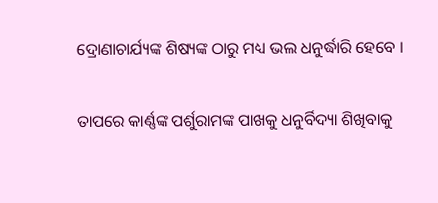ଦ୍ରୋଣାଚାର୍ଯ୍ୟଙ୍କ ଶିଷ୍ୟଙ୍କ ଠାରୁ ମଧ୍ୟ ଭଲ ଧନୁର୍ଦ୍ଧାରି ହେବେ ।

ତାପରେ କାର୍ଣ୍ଣଙ୍କ ପର୍ଶୁରାମଙ୍କ ପାଖକୁ ଧନୁର୍ବିଦ୍ୟା ଶିଖିବାକୁ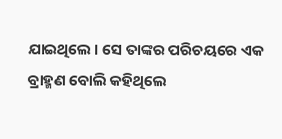ଯାଇଥିଲେ । ସେ ତାଙ୍କର ପରିଚୟରେ ଏକ ବ୍ରାହ୍ମଣ ବୋଲି କହିଥିଲେ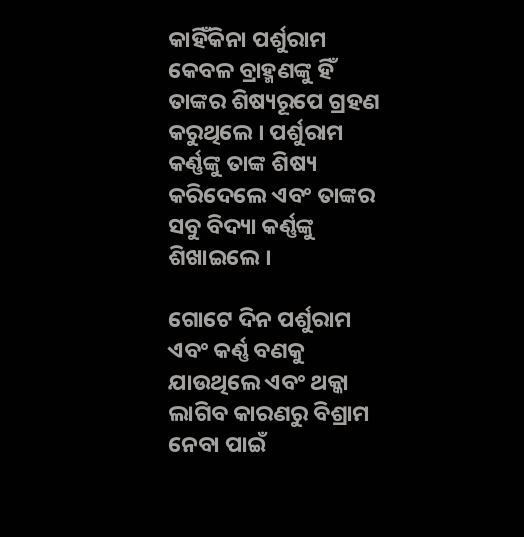କାହିଁକିନା ପର୍ଶୁରାମ କେବଳ ବ୍ରାହ୍ମଣଙ୍କୁ ହିଁ ତାଙ୍କର ଶିଷ୍ୟରୂପେ ଗ୍ରହଣ କରୁଥିଲେ । ପର୍ଶୁରାମ କର୍ଣ୍ଣଙ୍କୁ ତାଙ୍କ ଶିଷ୍ୟ କରିଦେଲେ ଏବଂ ତାଙ୍କର ସବୁ ବିଦ୍ୟା କର୍ଣ୍ଣଙ୍କୁ ଶିଖାଇଲେ ।

ଗୋଟେ ଦିନ ପର୍ଶୁରାମ ଏବଂ କର୍ଣ୍ଣ ବଣକୁ ଯାଉଥିଲେ ଏବଂ ଥକ୍କା ଲାଗିବ କାରଣରୁ ବିଶ୍ରାମ ନେବା ପାଇଁ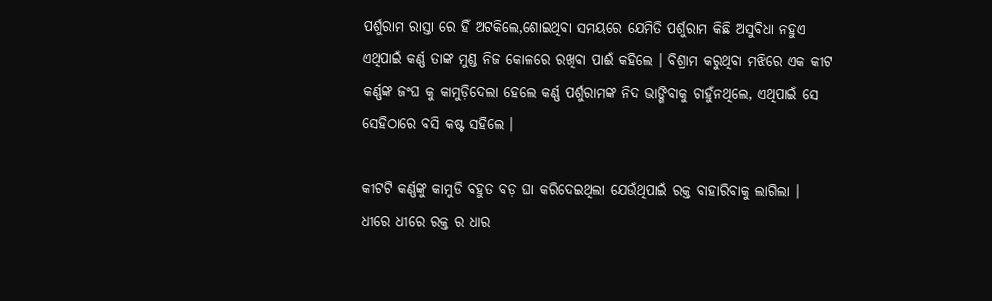ପର୍ଶୁରାମ ରାସ୍ତା ରେ ହିଁ ଅଟକିଲେ,ଶୋଇଥିବା ସମୟରେ ଯେମିତି ପର୍ଶୁରାମ କିଛି ଅସୁବିଧା ନହୁଏ ଏଥିପାଇଁ କର୍ଣ୍ଣ ତାଙ୍କ ମୁଣ୍ଡ ନିଜ କୋଳରେ ରଖିବା ପାଈଁ କହିଲେ । ବିଶ୍ରାମ କରୁଥିବା ମଝିରେ ଏକ କୀଟ କର୍ଣ୍ଣଙ୍କ ଜଂଘ କୁ କାମୁଡ଼ିଦେଲା ହେଲେ କର୍ଣ୍ଣ ପର୍ଶୁରାମଙ୍କ ନିଦ ଭାଙ୍ଗିବାକୁ ଚାହୁଁନଥିଲେ, ଏଥିପାଇଁ ସେ ସେହିଠାରେ ବସି କଷ୍ଟ ସହିଲେ ।

କୀଟଟି କର୍ଣ୍ଣଙ୍କୁ କାମୁଡି ବହୁତ ବଡ଼ ଘା କରିଦେଇଥିଲା ଯେଉଁଥିପାଇଁ ରକ୍ତ ବାହାରିବାକୁ ଲାଗିଲା । ଧୀରେ ଧୀରେ ରକ୍ତ ର ଧାର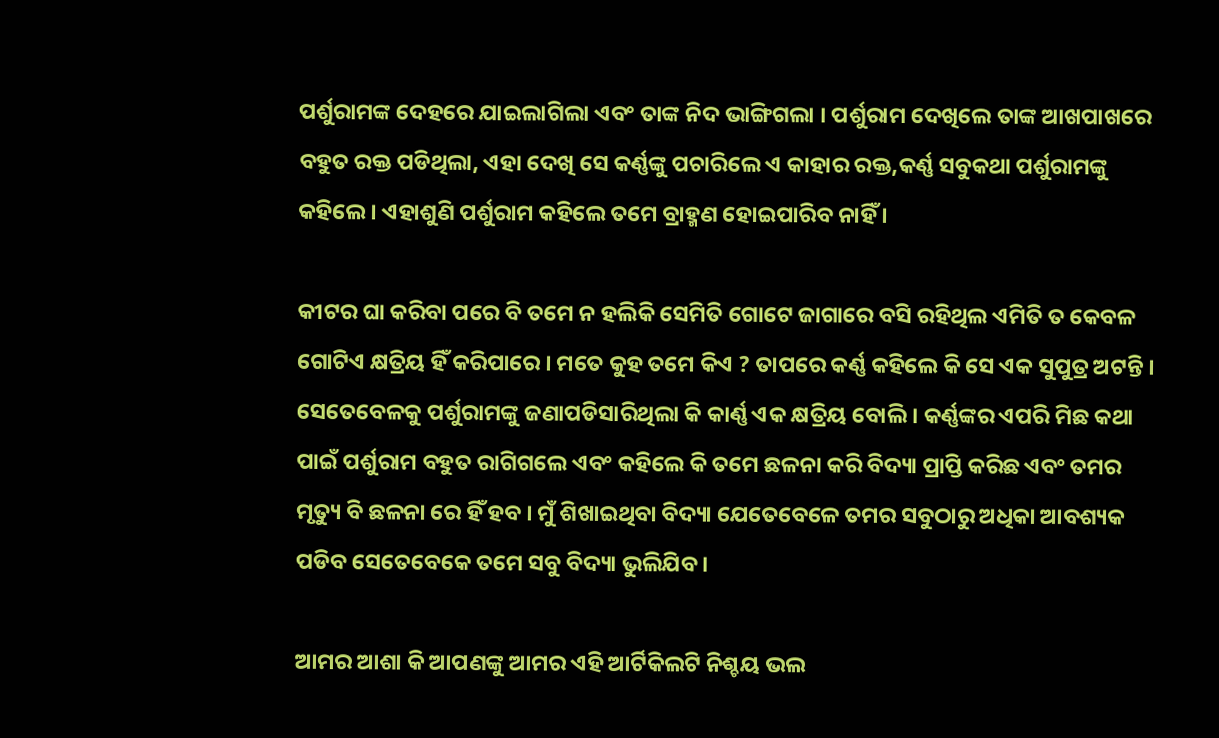ପର୍ଶୁରାମଙ୍କ ଦେହରେ ଯାଇଲାଗିଲା ଏବଂ ତାଙ୍କ ନିଦ ଭାଙ୍ଗିଗଲା । ପର୍ଶୁରାମ ଦେଖିଲେ ତାଙ୍କ ଆଖପାଖରେ ବହୁତ ରକ୍ତ ପଡିଥିଲା, ଏହା ଦେଖି ସେ କର୍ଣ୍ଣଙ୍କୁ ପଚାରିଲେ ଏ କାହାର ରକ୍ତ,କର୍ଣ୍ଣ ସବୁକଥା ପର୍ଶୁରାମଙ୍କୁ କହିଲେ । ଏହାଶୁଣି ପର୍ଶୁରାମ କହିଲେ ତମେ ବ୍ରାହ୍ମଣ ହୋଇପାରିବ ନାହିଁ ।

କୀଟର ଘା କରିବା ପରେ ବି ତମେ ନ ହଲିକି ସେମିତି ଗୋଟେ ଜାଗାରେ ବସି ରହିଥିଲ ଏମିତି ତ କେବଳ ଗୋଟିଏ କ୍ଷତ୍ରିୟ ହିଁ କରିପାରେ । ମତେ କୁହ ତମେ କିଏ ? ତାପରେ କର୍ଣ୍ଣ କହିଲେ କି ସେ ଏକ ସୁପୁତ୍ର ଅଟନ୍ତି । ସେତେବେଳକୁ ପର୍ଶୁରାମଙ୍କୁ ଜଣାପଡିସାରିଥିଲା କି କାର୍ଣ୍ଣ ଏକ କ୍ଷତ୍ରିୟ ବୋଲି । କର୍ଣ୍ଣଙ୍କର ଏପରି ମିଛ କଥା ପାଇଁ ପର୍ଶୁରାମ ବହୁତ ରାଗିଗଲେ ଏବଂ କହିଲେ କି ତମେ ଛଳନା କରି ବିଦ୍ୟା ପ୍ରାପ୍ତି କରିଛ ଏବଂ ତମର ମୃତ୍ୟୁ ବି ଛଳନା ରେ ହିଁ ହବ । ମୁଁ ଶିଖାଇଥିବା ବିଦ୍ୟା ଯେତେବେଳେ ତମର ସବୁଠାରୁ ଅଧିକା ଆବଶ୍ୟକ ପଡିବ ସେତେବେକେ ତମେ ସବୁ ବିଦ୍ୟା ଭୁଲିଯିବ ।

ଆମର ଆଶା କି ଆପଣଙ୍କୁ ଆମର ଏହି ଆର୍ଟିକିଲଟି ନିଶ୍ଚୟ ଭଲ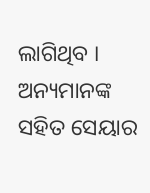ଲାଗିଥିବ । ଅନ୍ୟମାନଙ୍କ ସହିତ ସେୟାର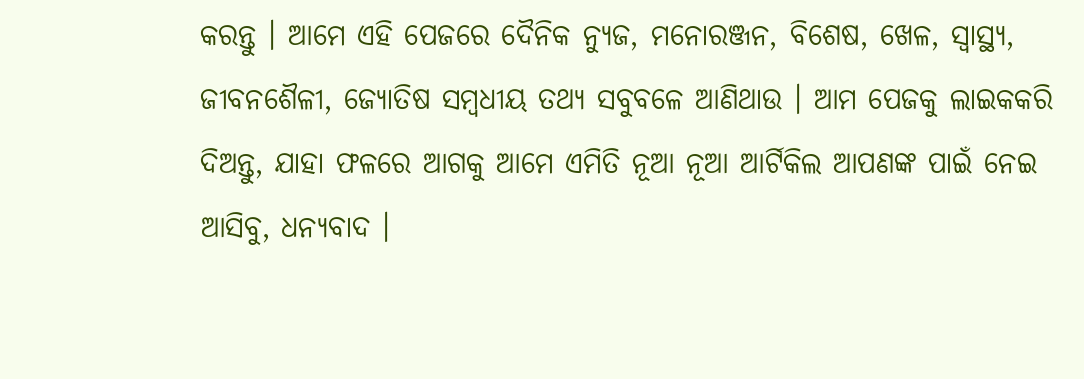କରନ୍ତୁ । ଆମେ ଏହି ପେଜରେ ଦୈନିକ ନ୍ୟୁଜ, ମନୋରଞ୍ଜନ, ବିଶେଷ, ଖେଳ, ସ୍ୱାସ୍ଥ୍ୟ, ଜୀବନଶୈଳୀ, ଜ୍ୟୋତିଷ ସମ୍ବଧୀୟ ତଥ୍ୟ ସବୁବଳେ ଆଣିଥାଉ । ଆମ ପେଜକୁ ଲାଇକକରି ଦିଅନ୍ତୁ, ଯାହା ଫଳରେ ଆଗକୁ ଆମେ ଏମିତି ନୂଆ ନୂଆ ଆର୍ଟିକିଲ ଆପଣଙ୍କ ପାଇଁ ନେଇ ଆସିବୁ, ଧନ୍ୟବାଦ ।